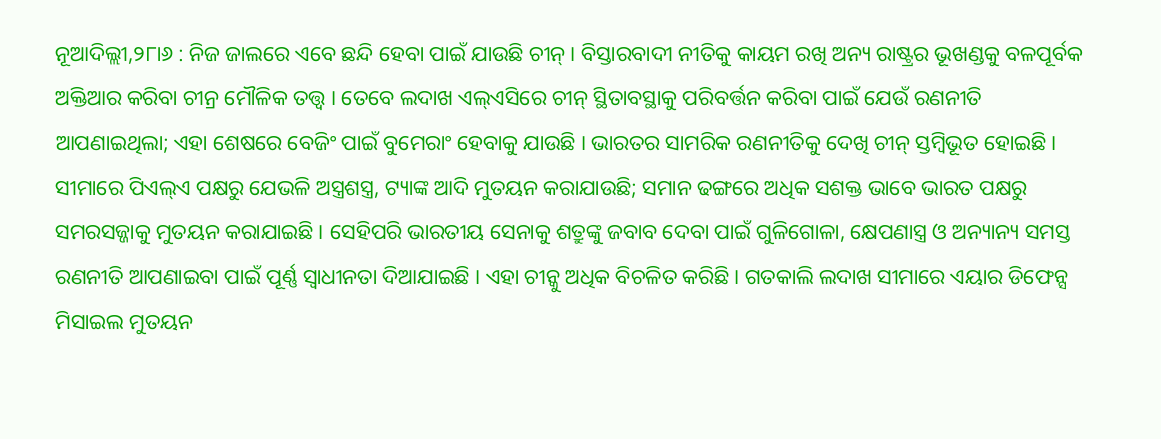ନୂଆଦିଲ୍ଲୀ,୨୮ା୬ : ନିଜ ଜାଲରେ ଏବେ ଛନ୍ଦି ହେବା ପାଇଁ ଯାଉଛି ଚୀନ୍ । ବିସ୍ତାରବାଦୀ ନୀତିକୁ କାୟମ ରଖି ଅନ୍ୟ ରାଷ୍ଟ୍ରର ଭୂଖଣ୍ଡକୁ ବଳପୂର୍ବକ ଅକ୍ତିଆର କରିବା ଚୀନ୍ର ମୌଳିକ ତତ୍ତ୍ୱ । ତେବେ ଲଦାଖ ଏଲ୍ଏସିରେ ଚୀନ୍ ସ୍ଥିତାବସ୍ଥାକୁ ପରିବର୍ତ୍ତନ କରିବା ପାଇଁ ଯେଉଁ ରଣନୀତି ଆପଣାଇଥିଲା; ଏହା ଶେଷରେ ବେଜିଂ ପାଇଁ ବୁମେରାଂ ହେବାକୁ ଯାଉଛି । ଭାରତର ସାମରିକ ରଣନୀତିକୁ ଦେଖି ଚୀନ୍ ସ୍ତମ୍ବିଭୂତ ହୋଇଛି । ସୀମାରେ ପିଏଲ୍ଏ ପକ୍ଷରୁ ଯେଭଳି ଅସ୍ତ୍ରଶସ୍ତ୍ର, ଟ୍ୟାଙ୍କ ଆଦି ମୁତୟନ କରାଯାଉଛି; ସମାନ ଢଙ୍ଗରେ ଅଧିକ ସଶକ୍ତ ଭାବେ ଭାରତ ପକ୍ଷରୁ ସମରସଜ୍ଜାକୁ ମୁତୟନ କରାଯାଇଛି । ସେହିପରି ଭାରତୀୟ ସେନାକୁ ଶତ୍ରୁଙ୍କୁ ଜବାବ ଦେବା ପାଇଁ ଗୁଳିଗୋଳା, କ୍ଷେପଣାସ୍ତ୍ର ଓ ଅନ୍ୟାନ୍ୟ ସମସ୍ତ ରଣନୀତି ଆପଣାଇବା ପାଇଁ ପୂର୍ଣ୍ଣ ସ୍ୱାଧୀନତା ଦିଆଯାଇଛି । ଏହା ଚୀନ୍କୁ ଅଧିକ ବିଚଳିତ କରିଛି । ଗତକାଲି ଲଦାଖ ସୀମାରେ ଏୟାର ଡିଫେନ୍ସ ମିସାଇଲ ମୁତୟନ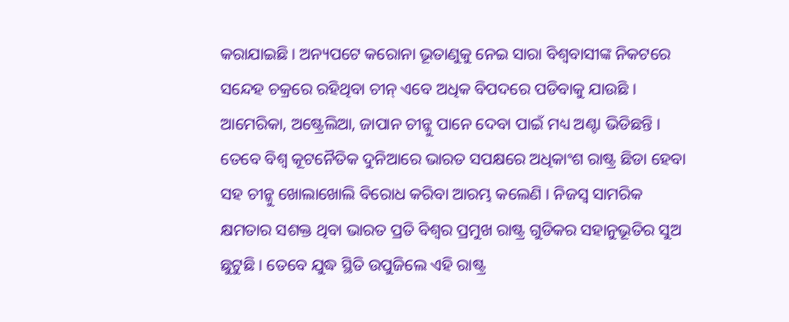କରାଯାଇଛି । ଅନ୍ୟପଟେ କରୋନା ଭୂତାଣୁକୁ ନେଇ ସାରା ବିଶ୍ୱବାସୀଙ୍କ ନିକଟରେ ସନ୍ଦେହ ଚକ୍ରରେ ରହିଥିବା ଚୀନ୍ ଏବେ ଅଧିକ ବିପଦରେ ପଡିବାକୁ ଯାଉଛି । ଆମେରିକା, ଅଷ୍ଟ୍ରେଲିଆ, ଜାପାନ ଚୀନ୍କୁ ପାନେ ଦେବା ପାଇଁ ମଧ୍ୟ ଅଣ୍ଟା ଭିଡିଛନ୍ତି । ତେବେ ବିଶ୍ୱ କୂଟନୈତିକ ଦୁନିଆରେ ଭାରତ ସପକ୍ଷରେ ଅଧିକାଂଶ ରାଷ୍ଟ୍ର ଛିଡା ହେବା ସହ ଚୀନ୍କୁ ଖୋଲାଖୋଲି ବିରୋଧ କରିବା ଆରମ୍ଭ କଲେଣି । ନିଜସ୍ୱ ସାମରିକ କ୍ଷମତାର ସଶକ୍ତ ଥିବା ଭାରତ ପ୍ରତି ବିଶ୍ୱର ପ୍ରମୁଖ ରାଷ୍ଟ୍ର ଗୁଡିକର ସହାନୁଭୂତିର ସୁଅ ଛୁଟୁଛି । ତେବେ ଯୁଦ୍ଧ ସ୍ଥିତି ଉପୁଜିଲେ ଏହି ରାଷ୍ଟ୍ର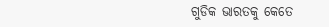ଗୁଡିକ ଭାରତକୁ କେତେ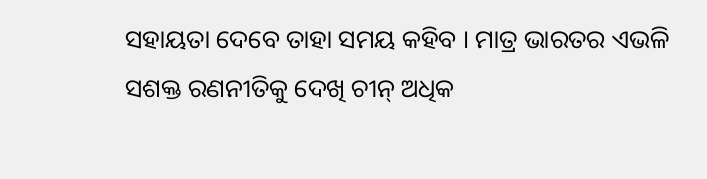ସହାୟତା ଦେବେ ତାହା ସମୟ କହିବ । ମାତ୍ର ଭାରତର ଏଭଳି ସଶକ୍ତ ରଣନୀତିକୁ ଦେଖି ଚୀନ୍ ଅଧିକ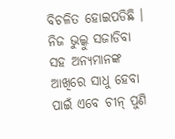ବିଚଳିତ ହୋଇପଡିଛି । ନିଜ ଭୁଲ୍କୁ ସଜାଡିବା ସହ ଅନ୍ୟମାନଙ୍କ ଆଖିରେ ସାଧୁ ହେବା ପାଇଁ ଏବେ ଚୀନ୍ ପୁଣି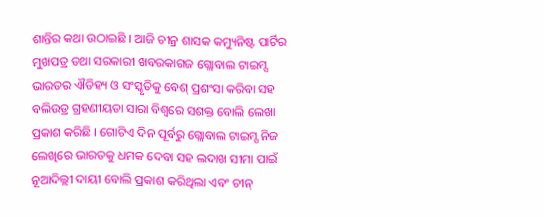ଶାନ୍ତିର କଥା ଉଠାଇଛି । ଆଜି ଚୀନ୍ର ଶାସକ କମ୍ୟୁନିଷ୍ଟ ପାର୍ଟିର ମୁଖପତ୍ର ତଥା ସରକାରୀ ଖବରକାଗଜ ଗ୍ଲୋବାଲ ଟାଇମ୍ସ ଭାରତର ଐତିହ୍ୟ ଓ ସଂସ୍କୃତିକୁ ବେଶ୍ ପ୍ରଶଂସା କରିବା ସହ ବଲିଉଡ୍ର ଗ୍ରହଣୀୟତା ସାରା ବିଶ୍ୱରେ ସଶକ୍ତ ବୋଲି ଲେଖା ପ୍ରକାଶ କରିଛି । ଗୋଟିଏ ଦିନ ପୂର୍ବରୁ ଗ୍ଲୋବାଲ ଟାଇମ୍ସ ନିଜ ଲେଖିରେ ଭାରତକୁ ଧମକ ଦେବା ସହ ଲଦାଖ ସୀମା ପାଇଁ ନୂଆଦିଲ୍ଲୀ ଦାୟୀ ବୋଲି ପ୍ରକାଶ କରିଥିଲା ଏବଂ ଚୀନ୍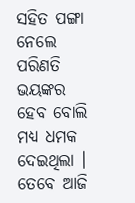ସହିତ ପଙ୍ଗା ନେଲେ ପରିଣତି ଭୟଙ୍କର ହେବ ବୋଲି ମଧ୍ୟ ଧମକ ଦେଇଥିଲା । ତେବେ ଆଜି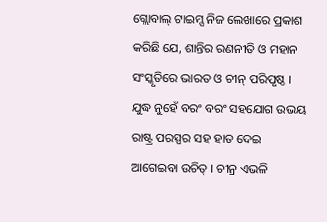ଗ୍ଲୋବାଲ୍ ଟାଇମ୍ସ ନିଜ ଲେଖାରେ ପ୍ରକାଶ କରିଛି ଯେ, ଶାନ୍ତିର ରଣନୀତି ଓ ମହାନ ସଂସ୍କୃତିରେ ଭାରତ ଓ ଚୀନ୍ ପରିପୃଷ୍ଠ । ଯୁଦ୍ଧ ନୁହେଁ ବରଂ ବରଂ ସହଯୋଗ ଉଭୟ ରାଷ୍ଟ୍ର ପରସ୍ପର ସହ ହାତ ଦେଇ ଆଗେଇବା ଉଚିତ୍ । ଚୀନ୍ର ଏଭଳି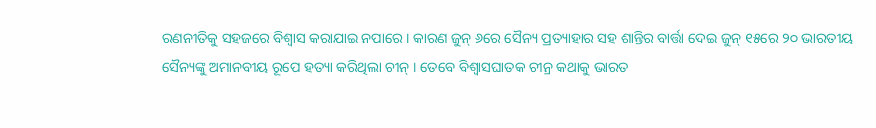ରଣନୀତିକୁ ସହଜରେ ବିଶ୍ୱାସ କରାଯାଇ ନପାରେ । କାରଣ ଜୁନ୍ ୬ରେ ସୈନ୍ୟ ପ୍ରତ୍ୟାହାର ସହ ଶାନ୍ତିର ବାର୍ତ୍ତା ଦେଇ ଜୁନ୍ ୧୫ରେ ୨୦ ଭାରତୀୟ ସୈନ୍ୟଙ୍କୁ ଅମାନବୀୟ ରୂପେ ହତ୍ୟା କରିଥିଲା ଚୀନ୍ । ତେବେ ବିଶ୍ୱାସଘାତକ ଚୀନ୍ର କଥାକୁ ଭାରତ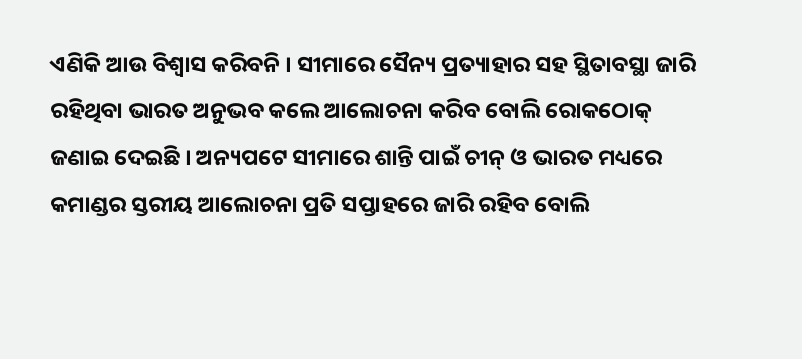ଏଣିକି ଆଉ ବିଶ୍ୱାସ କରିବନି । ସୀମାରେ ସୈନ୍ୟ ପ୍ରତ୍ୟାହାର ସହ ସ୍ଥିତାବସ୍ଥା ଜାରି ରହିଥିବା ଭାରତ ଅନୁଭବ କଲେ ଆଲୋଚନା କରିବ ବୋଲି ରୋକଠୋକ୍ ଜଣାଇ ଦେଇଛି । ଅନ୍ୟପଟେ ସୀମାରେ ଶାନ୍ତି ପାଇଁ ଚୀନ୍ ଓ ଭାରତ ମଧ୍ୟରେ କମାଣ୍ଡର ସ୍ତରୀୟ ଆଲୋଚନା ପ୍ରତି ସପ୍ତାହରେ ଜାରି ରହିବ ବୋଲି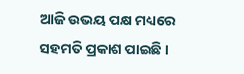ଆଜି ଉଭୟ ପକ୍ଷ ମଧ୍ୟରେ ସହମତି ପ୍ରକାଶ ପାଇଛି ।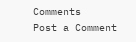Comments
Post a Comment